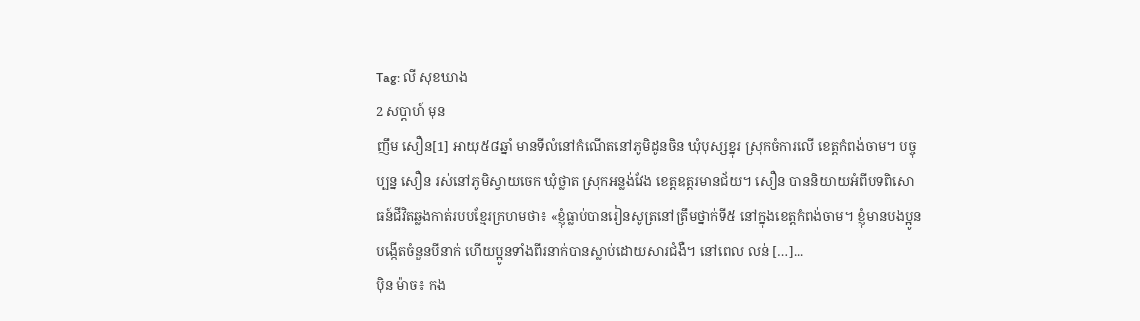Tag: លី សុខឃាង
2 សប្ដាហ៍ មុន
ញឹម សឿន[1] អាយុ៥៨ឆ្នាំ មានទីលំនៅកំណើតនៅភូមិដូនចិន ឃុំបុស្សខ្នុរ ស្រុកចំការលើ ខេត្តកំពង់ចាម។ បច្ចុប្បន្ន សឿន រស់នៅភូមិស្វាយចេក ឃុំថ្លាត ស្រុកអន្លង់វែង ខេត្តឧត្តរមានជ័យ។ សឿន បាននិយាយអំពីបទពិសោធន៍ជីវិតឆ្លងកាត់របបខ្មែរក្រហមថា៖ «ខ្ញុំធ្លាប់បានរៀនសូត្រនៅត្រឹមថ្នាក់ទី៥ នៅក្នុងខេត្តកំពង់ចាម។ ខ្ញុំមានបងប្អូនបង្កើតចំនួនបីនាក់ ហើយប្អូនទាំងពីរនាក់បានស្លាប់ដោយសារជំងឺ។ នៅពេល លន់ […]...
ប៉ិន ម៉ាច៖ កង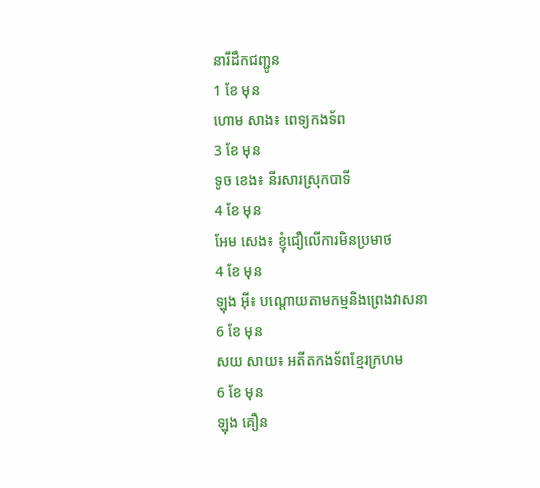នារីដឹកជញ្ជូន
1 ខែ មុន
ហោម សាង៖ ពេទ្យកងទ័ព
3 ខែ មុន
ទូច ខេង៖ នីរសារស្រុកបាទី
4 ខែ មុន
អែម សេង៖ ខ្ញុំជឿលើការមិនប្រមាថ
4 ខែ មុន
ឡុង អ៊ី៖ បណ្តោយតាមកម្មនិងព្រេងវាសនា
6 ខែ មុន
សយ សាយ៖ អតីតកងទ័ពខ្មែរក្រហម
6 ខែ មុន
ឡុង គឿន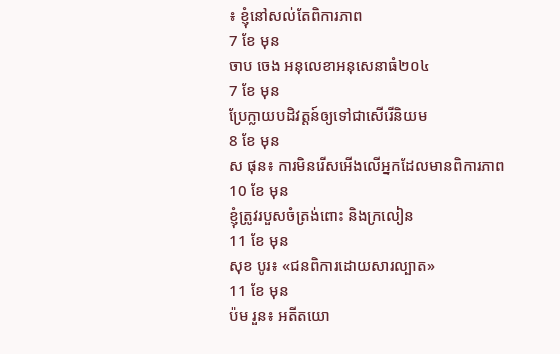៖ ខ្ញុំនៅសល់តែពិការភាព
7 ខែ មុន
ចាប ចេង អនុលេខាអនុសេនាធំ២០៤
7 ខែ មុន
ប្រែក្លាយបដិវត្តន៍ឲ្យទៅជាសើរើនិយម
8 ខែ មុន
ស ផុន៖ ការមិនរើសអើងលើអ្នកដែលមានពិការភាព
10 ខែ មុន
ខ្ញុំត្រូវរបួសចំត្រង់ពោះ និងក្រលៀន
11 ខែ មុន
សុខ បូរ៖ «ជនពិការដោយសារល្បាត»
11 ខែ មុន
ប៉ម រួន៖ អតីតយោ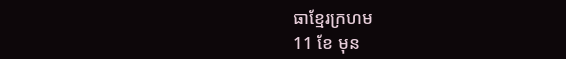ធាខ្មែរក្រហម
11 ខែ មុន